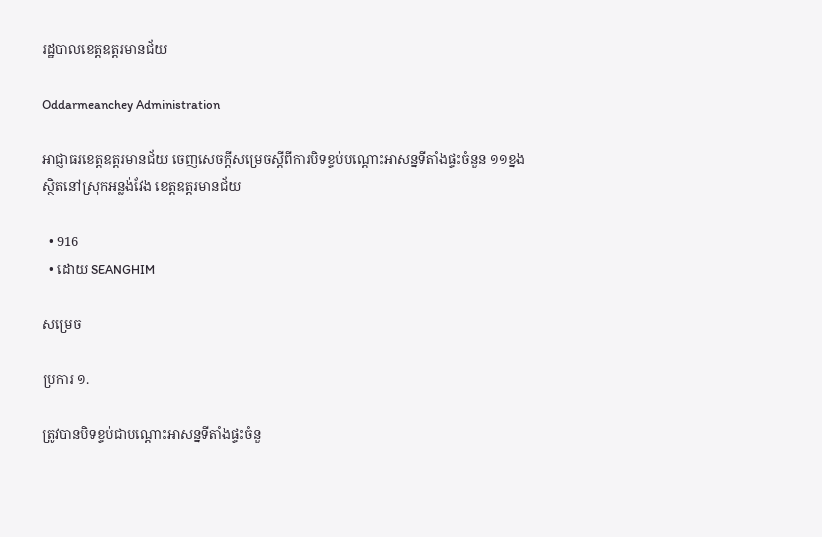រដ្ឋបាលខេត្តឧត្តរមានជ័យ

Oddarmeanchey Administration

អាជ្ញាធរខេត្តឧត្ដរមានជ័យ ចេញសេចក្ដីសម្រេចស្ដីពីការបិទខ្ទប់បណ្ដោះអាសន្នទីតាំងផ្ទះចំនួន ១១ខ្នង ស្ថិតនៅស្រុកអន្លង់វែង ខេត្តឧត្ដរមានជ័យ

  • 916
  • ដោយ SEANGHIM

សម្រេច

ប្រការ ១.

ត្រូវបានបិទខ្ទប់ជាបណ្តោះអាសន្នទីតាំងផ្ទះចំនួ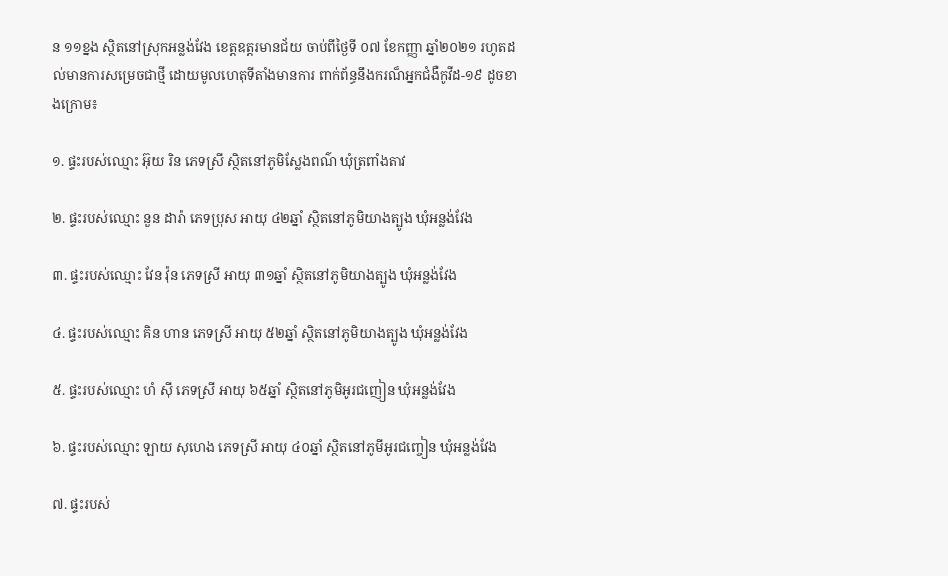ន ១១ខ្នង ស្ថិតនៅស្រុកអន្លង់វែង ខេត្តឧត្តរមានជ័យ ចាប់ពីថ្ងៃទី ០៧ ខែកញ្ញា ឆ្នាំ២០២១ រហូតដល់មានការសម្រេចជាថ្មី ដោយមូលហេតុទីតាំងមានការ ពាក់ព័ន្ធនឹងករណ៏អ្នកជំងឺកូវីដ-១៩ ដូចខាងក្រោម៖

១. ផ្ទះរបស់ឈ្មោះ អ៊ុយ រិន ភេទស្រី ស្ថិតនៅភូមិស្លែងពណ៌ ឃុំត្រពាំងតាវ

២. ផ្ទះរបស់ឈ្មោះ នួន ដារ៉ា ភេទប្រុស អាយុ ៤២ឆ្នាំ ស្ថិតនៅភូមិយាងត្បូង ឃុំអន្លង់វែង

៣. ផ្ទះរបស់ឈ្មោះ វែន វ៉ុន ភេទស្រី អាយុ ៣១ឆ្នាំ ស្ថិតនៅភូមិយាងត្បូង ឃុំអន្លង់វែង

៤. ផ្ទះរបស់ឈ្មោះ គិន ហាន ភេទស្រី អាយុ ៥២ឆ្នាំ ស្ថិតនៅភូមិយាងត្បូង ឃុំអន្លង់វែង

៥. ផ្ទះរបស់ឈ្មោះ ហំ ស៊ី ភេទស្រី អាយុ ៦៥ឆ្នាំ ស្ថិតនៅភូមិអូរជញៀន ឃុំអន្លង់វែង

៦. ផ្ទះរបស់ឈ្មោះ ឡាយ សុហេង ភេទស្រី អាយុ ៤០ឆ្នាំ ស្ថិតនៅភូមីអូរជញ្ចៀន ឃុំអន្លង់វែង

៧. ផ្ទះរបស់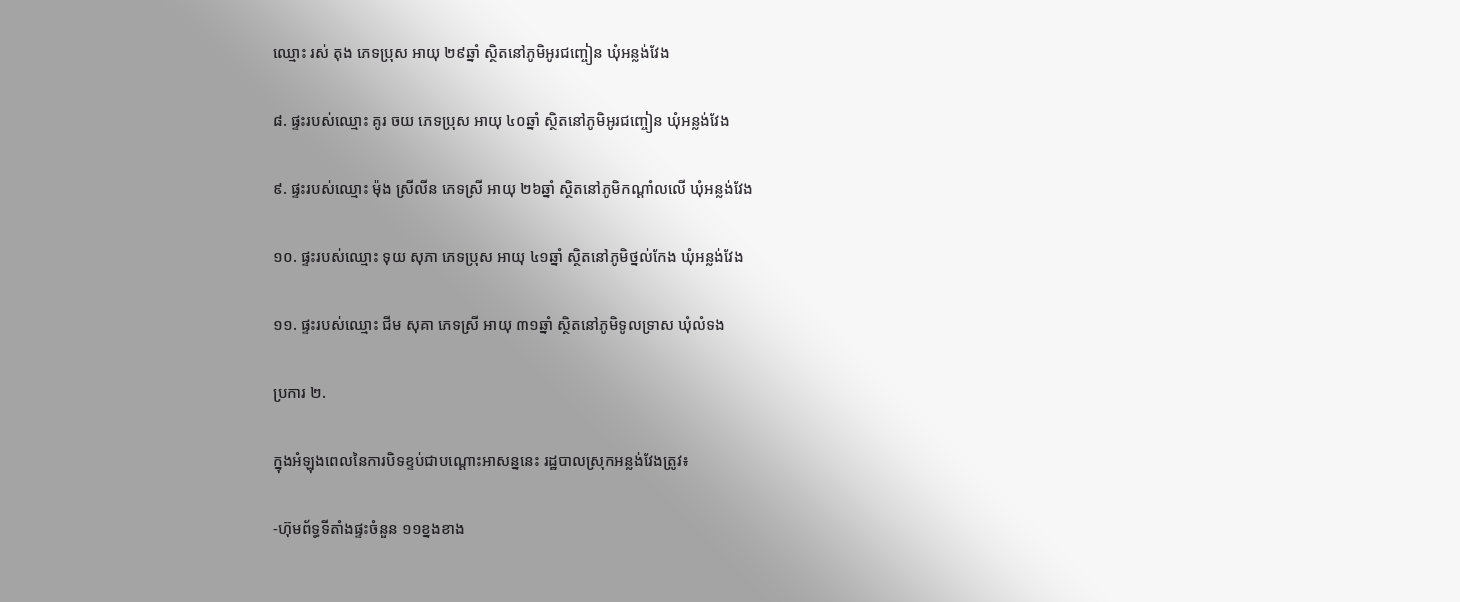ឈ្មោះ រស់ តុង ភេទប្រុស អាយុ ២៩ឆ្នាំ ស្ថិតនៅភូមិអូរជញ្ចៀន ឃុំអន្លង់វែង

៨. ផ្ទះរបស់ឈ្មោះ គូរ ចយ ភេទប្រុស អាយុ ៤០ឆ្នាំ ស្ថិតនៅភូមិអូរជញ្ចៀន ឃុំអន្លង់វែង

៩. ផ្ទះរបស់ឈ្មោះ ម៉ុង ស្រីលីន ភេទស្រី អាយុ ២៦ឆ្នាំ ស្ថិតនៅភូមិកណ្ដាំលលើ ឃុំអន្លង់វែង

១០. ផ្ទះរបស់ឈ្មោះ ទុយ សុភា ភេទប្រុស អាយុ ៤១ឆ្នាំ ស្ថិតនៅភូមិថ្នល់កែង ឃុំអន្លង់វែង

១១. ផ្ទះរបស់ឈ្មោះ ជីម សុគា ភេទស្រី អាយុ ៣១ឆ្នាំ ស្ថិតនៅភូមិទូលទ្រាស ឃុំលំទង

ប្រការ ២.

ក្នុងអំឡុងពេលនៃការបិទខ្ទប់ជាបណ្តោះអាសន្ននេះ រដ្ឋបាលស្រុកអន្លង់វែងត្រូវ៖

-ហ៊ុមព័ទ្ធទីតាំងផ្ទះចំនួន ១១ខ្នងខាង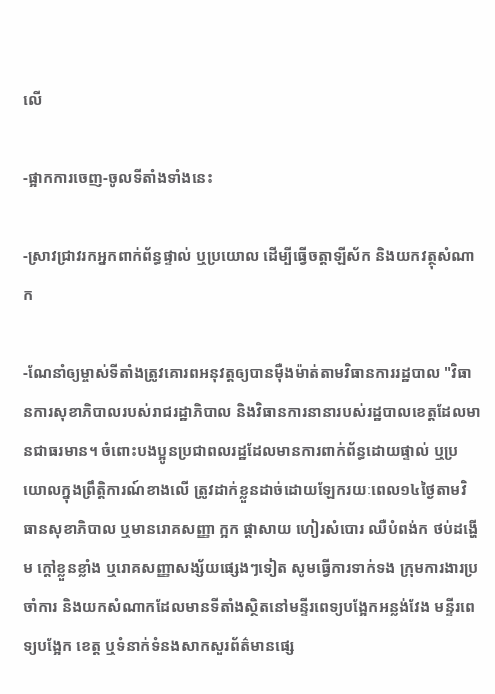លើ

-ផ្អាកការចេញ-ចូលទីតាំងទាំងនេះ

-ស្រាវជ្រាវរកអ្នកពាក់ព័ន្ធផ្ទាល់ ឬប្រយោល ដើម្បីធ្វើចត្តាឡីស័ក និងយកវត្ថុសំណាក

-ណែនាំឲ្យម្ចាស់ទីតាំងត្រូវគោរពអនុវត្តឲ្យបានម៉ឺងម៉ាត់តាមវិធានការរដ្ឋបាល "វិធានការសុខាភិបាលរបស់រាជរដ្ឋាភិបាល និងវិធានការនានារបស់រដ្ឋបាលខេត្តដែលមានជាធរមាន។ ចំពោះបងប្អូនប្រជាពលរដ្ឋដែលមានការពាក់ព័ន្ធដោយផ្ទាល់ ឬប្រយោលក្នុងព្រឹត្តិការណ៍ខាងលើ ត្រូវដាក់ខ្លួនដាច់ដោយឡែករយៈពេល១៤ថ្ងៃតាមវិធានសុខាភិបាល ឬមានរោគសញ្ញា ក្អក ផ្តាសាយ ហៀរសំបោរ ឈឺបំពង់ក ថប់ដង្ហើម ក្តៅខ្លួនខ្លាំង ឬរោគសញ្ញាសង្ស័យផ្សេងៗទៀត សូមធ្វើការទាក់ទង ក្រុមការងារប្រចាំការ និងយកសំណាកដែលមានទីតាំងស្ថិតនៅមន្ទីរពេទ្យបង្អែកអន្លង់វែង មន្ទីរពេទ្យបង្អែក ខេត្ត ឬទំនាក់ទំនងសាកសួរព័ត៌មានផ្សេ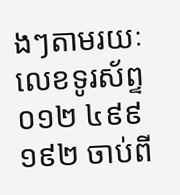ងៗតាមរយៈលេខទូរស័ព្ទ ០១២ ៤៩៩ ១៩២ ចាប់ពី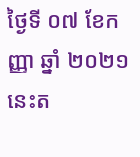ថ្ងៃទី ០៧ ខែកញ្ញា ឆ្នាំ ២០២១ នេះត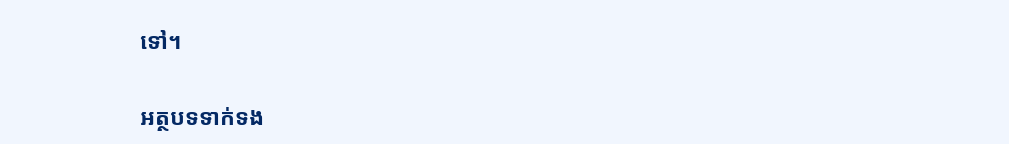ទៅ។

អត្ថបទទាក់ទង